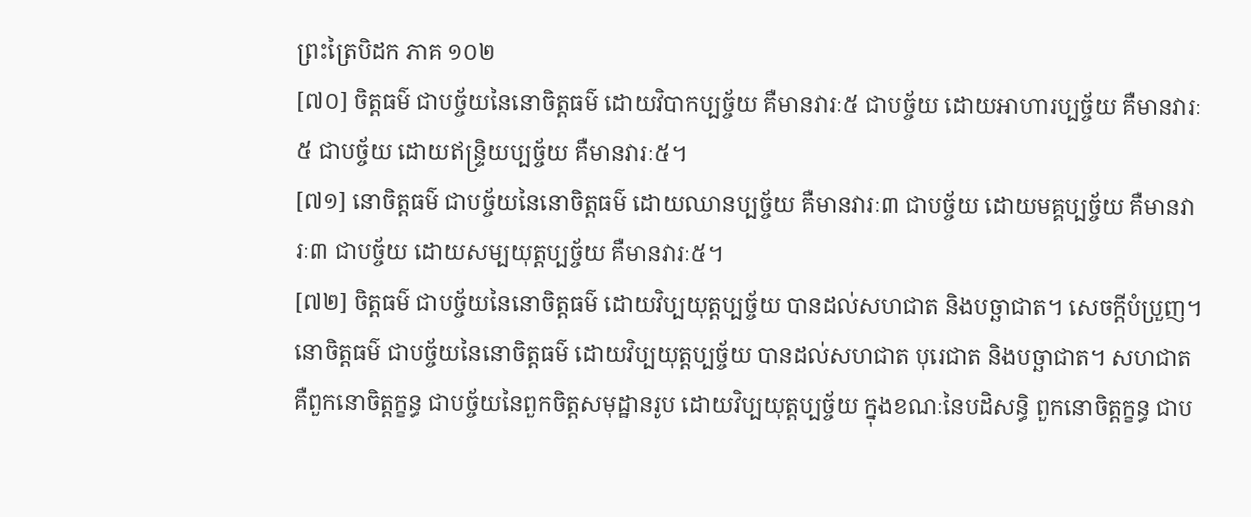ព្រះត្រៃបិដក ភាគ ១០២
[៧០] ចិត្តធម៌ ជាបច្ច័យនៃនោចិត្តធម៌ ដោយវិបាកប្បច្ច័យ គឺមានវារៈ៥ ជាបច្ច័យ ដោយអាហារប្បច្ច័យ គឺមានវារៈ៥ ជាបច្ច័យ ដោយឥន្រ្ទិយប្បច្ច័យ គឺមានវារៈ៥។
[៧១] នោចិត្តធម៌ ជាបច្ច័យនៃនោចិត្តធម៌ ដោយឈានប្បច្ច័យ គឺមានវារៈ៣ ជាបច្ច័យ ដោយមគ្គប្បច្ច័យ គឺមានវារៈ៣ ជាបច្ច័យ ដោយសម្បយុត្តប្បច្ច័យ គឺមានវារៈ៥។
[៧២] ចិត្តធម៌ ជាបច្ច័យនៃនោចិត្តធម៌ ដោយវិប្បយុត្តប្បច្ច័យ បានដល់សហជាត និងបច្ឆាជាត។ សេចក្តីបំប្រួញ។ នោចិត្តធម៌ ជាបច្ច័យនៃនោចិត្តធម៌ ដោយវិប្បយុត្តប្បច្ច័យ បានដល់សហជាត បុរេជាត និងបច្ឆាជាត។ សហជាត គឺពួកនោចិត្តក្ខន្ធ ជាបច្ច័យនៃពួកចិត្តសមុដ្ឋានរូប ដោយវិប្បយុត្តប្បច្ច័យ ក្នុងខណៈនៃបដិសន្ធិ ពួកនោចិត្តក្ខន្ធ ជាប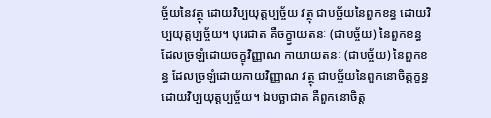ច្ច័យនៃវត្ថុ ដោយវិប្បយុត្តប្បច្ច័យ វត្ថុ ជាបច្ច័យនៃពួកខន្ធ ដោយវិប្បយុត្តប្បច្ច័យ។ បុរេជាត គឺចក្ខ្វាយតនៈ (ជាបច្ច័យ) នៃពួកខន្ធ ដែលច្រឡំដោយចក្ខុវិញ្ញាណ កាយាយតនៈ (ជាបច្ច័យ) នៃពួកខន្ធ ដែលច្រឡំដោយកាយវិញ្ញាណ វត្ថុ ជាបច្ច័យនៃពួកនោចិត្តក្ខន្ធ ដោយវិប្បយុត្តប្បច្ច័យ។ ឯបច្ឆាជាត គឺពួកនោចិត្ត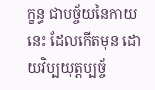ក្ខន្ធ ជាបច្ច័យនៃកាយនេះ ដែលកើតមុន ដោយវិប្បយុត្តប្បច្ច័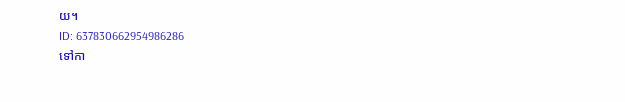យ។
ID: 637830662954986286
ទៅកា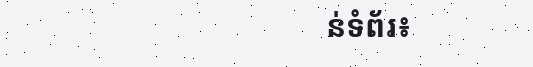ន់ទំព័រ៖